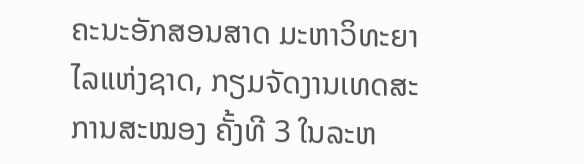ຄະນະອັກສອນສາດ ມະຫາວິທະຍາໄລແຫ່ງຊາດ, ກຽມຈັດງານເທດສະການສະໝອງ ຄັ້ງທີ 3 ໃນລະຫ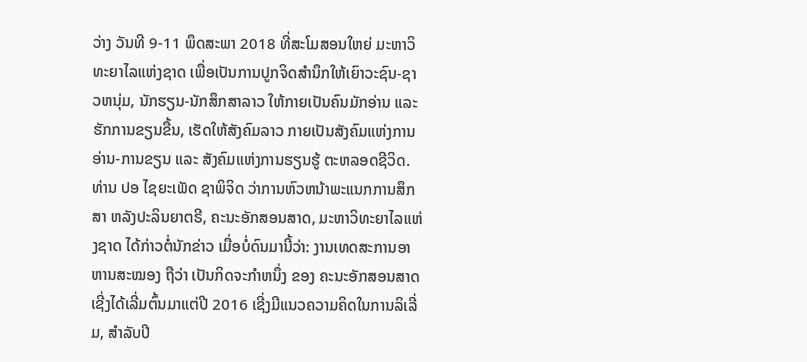ວ່າງ ວັນທີ 9-11 ພຶດສະພາ 2018 ທີ່ສະໂມສອນໃຫຍ່ ມະຫາວິທະຍາໄລແຫ່ງຊາດ ເພື່ອເປັນການປູກຈິດສໍານຶກໃຫ້ເຍົາວະຊົນ-ຊາວຫນຸ່ມ, ນັກຮຽນ-ນັກສຶກສາລາວ ໃຫ້ກາຍເປັນຄົນມັກອ່ານ ແລະ ຮັກການຂຽນຂື້ນ, ເຮັດໃຫ້ສັງຄົມລາວ ກາຍເປັນສັງຄົມແຫ່ງການອ່ານ-ການຂຽນ ແລະ ສັງຄົມແຫ່ງການຮຽນຮູ້ ຕະຫລອດຊີວິດ.
ທ່ານ ປອ ໄຊຍະເພັດ ຊາພິຈິດ ວ່າການຫົວຫນ້າພະແນກການສຶກສາ ຫລັງປະລິນຍາຕຣີ, ຄະນະອັກສອນສາດ, ມະຫາວິທະຍາໄລແຫ່ງຊາດ ໄດ້ກ່າວຕໍ່ນັກຂ່າວ ເມື່ອບໍ່ດົນມານີ້ວ່າ: ງານເທດສະການອາຫານສະໝອງ ຖືວ່າ ເປັນກິດຈະກໍາຫນຶ່ງ ຂອງ ຄະນະອັກສອນສາດ ເຊີ່ງໄດ້ເລີ່ມຕົ້ນມາແຕ່ປີ 2016 ເຊີ່ງມີແນວຄວາມຄິດໃນການລິເລີ່ມ, ສໍາລັບປີ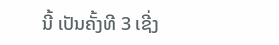ນີ້ ເປັນຄັ້ງທີ 3 ເຊີ່ງ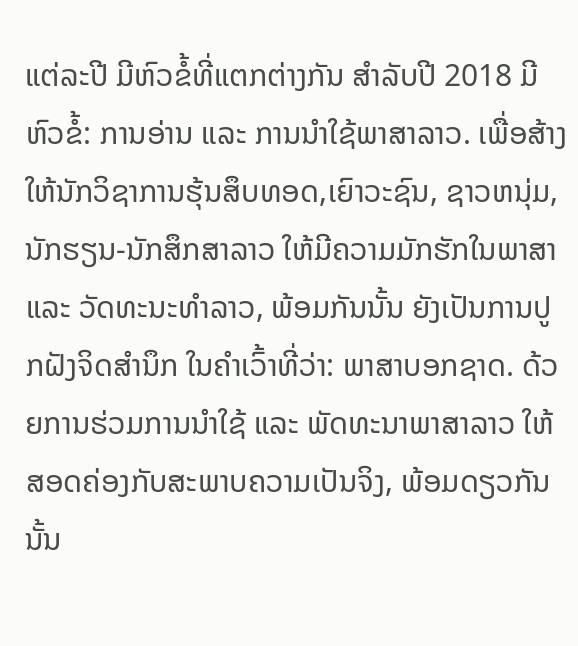ແຕ່ລະປີ ມີຫົວຂໍ້ທີ່ແຕກຕ່າງກັນ ສໍາລັບປີ 2018 ມີຫົວຂໍ້: ການອ່ານ ແລະ ການນໍາໃຊ້ພາສາລາວ. ເພື່ອສ້າງໃຫ້ນັກວິຊາການຮຸ້ນສຶບທອດ,ເຍົາວະຊົນ, ຊາວຫນຸ່ມ, ນັກຮຽນ-ນັກສຶກສາລາວ ໃຫ້ມີຄວາມມັກຮັກໃນພາສາ ແລະ ວັດທະນະທໍາລາວ, ພ້ອມກັນນັ້ນ ຍັງເປັນການປູກຝັງຈິດສໍານຶກ ໃນຄໍາເວົ້າທີ່ວ່າ: ພາສາບອກຊາດ. ດ້ວຍການຮ່ວມການນໍາໃຊ້ ແລະ ພັດທະນາພາສາລາວ ໃຫ້ສອດຄ່ອງກັບສະພາບຄວາມເປັນຈິງ, ພ້ອມດຽວກັນນັ້ນ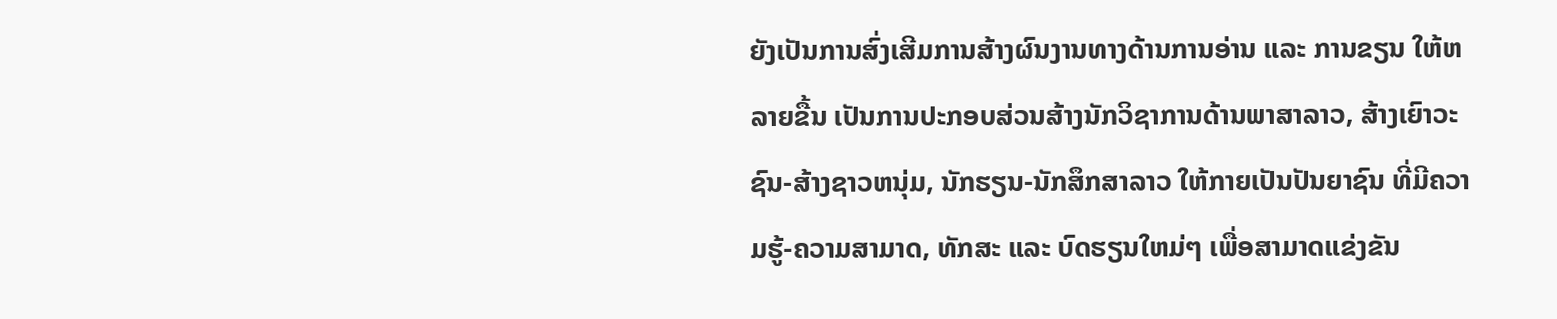ຍັງເປັນການສົ່ງເສີມການສ້າງຜົນງານທາງດ້ານການອ່ານ ແລະ ການຂຽນ ໃຫ້ຫລາຍຂື້ນ ເປັນການປະກອບສ່ວນສ້າງນັກວິຊາການດ້ານພາສາລາວ, ສ້າງເຍົາວະຊົນ-ສ້າງຊາວຫນຸ່ມ, ນັກຮຽນ-ນັກສຶກສາລາວ ໃຫ້ກາຍເປັນປັນຍາຊົນ ທີ່ມີຄວາມຮູ້-ຄວາມສາມາດ, ທັກສະ ແລະ ບົດຮຽນໃຫມ່ໆ ເພື່ອສາມາດແຂ່ງຂັນ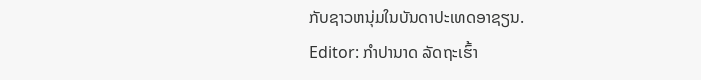ກັບຊາວຫນຸ່ມໃນບັນດາປະເທດອາຊຽນ.
Editor: ກຳປານາດ ລັດຖະເຮົ້າ